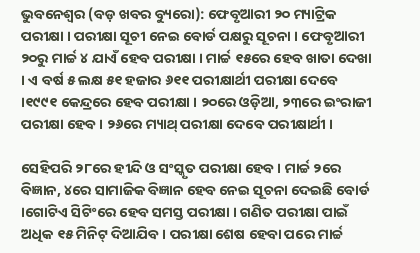ଭୁବନେଶ୍ୱର (ବଡ଼ ଖବର ବ୍ୟୁରୋ): ଫେବୃଆରୀ ୨୦ ମ୍ୟାଟ୍ରିକ ପରୀକ୍ଷା । ପରୀକ୍ଷା ସୂଚୀ ନେଇ ବୋର୍ଡ ପକ୍ଷରୁ ସୂଚନା । ଫେବୃଆରୀ ୨୦ରୁ ମାର୍ଚ୍ଚ ୪ ଯାଏଁ ହେବ ପରୀକ୍ଷା । ମାର୍ଚ୍ଚ ୧୫ରେ ହେବ ଖାତା ଦେଖା । ଏ ବର୍ଷ ୫ ଲକ୍ଷ ୫୧ ହଜାର ୬୧୧ ପରୀକ୍ଷାର୍ଥୀ ପରୀକ୍ଷା ଦେବେ ।୧୯୯୧ କେନ୍ଦ୍ରରେ ହେବ ପରୀକ୍ଷା । ୨୦ରେ ଓଡ଼ିଆ, ୨୩ରେ ଇଂରାଜୀ ପରୀକ୍ଷା ହେବ । ୨୬ରେ ମ୍ୟାଥ୍ ପରୀକ୍ଷା ଦେବେ ପରୀକ୍ଷାର୍ଥୀ ।

ସେହିପରି ୨୮ରେ ହୀନ୍ଦି ଓ ସଂସ୍କୃତ ପରୀକ୍ଷା ହେବ । ମାର୍ଚ୍ଚ ୨ରେ ବିଜ୍ଞାନ, ୪ରେ ସାମାଜିକ ବିଜ୍ଞାନ ହେବ ନେଇ ସୂଚନା ଦେଇଛି ବୋର୍ଡ ।ଗୋଟିଏ ସିଟିଂରେ ହେବ ସମସ୍ତ ପରୀକ୍ଷା । ଗଣିତ ପରୀକ୍ଷା ପାଇଁ ଅଧିକ ୧୫ ମିନିଟ୍ ଦିଆଯିବ । ପରୀକ୍ଷା ଶେଷ ହେବା ପରେ ମାର୍ଚ୍ଚ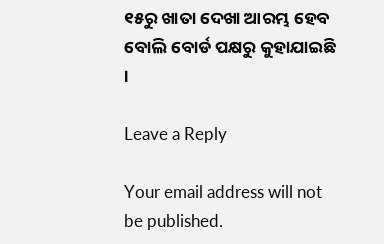୧୫ରୁ ଖାତା ଦେଖା ଆରମ୍ଭ ହେବ ବୋଲି ବୋର୍ଡ ପକ୍ଷରୁ କୁହାଯାଇଛି ।

Leave a Reply

Your email address will not be published.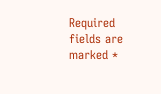Required fields are marked *